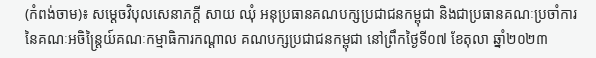(កំពង់ចាម)៖ សម្ដេចវិបុលសេនាភក្ដី សាយ ឈុំ អនុប្រធានគណបក្សប្រជាជនកម្ពុជា និងជាប្រធានគណៈប្រចាំការ នៃគណៈអចិន្ដ្រៃយ៍គណៈកម្មាធិការកណ្ដាល គណបក្សប្រជាជនកម្ពុជា នៅព្រឹកថ្ងៃទី០៧ ខែតុលា ឆ្នាំ២០២៣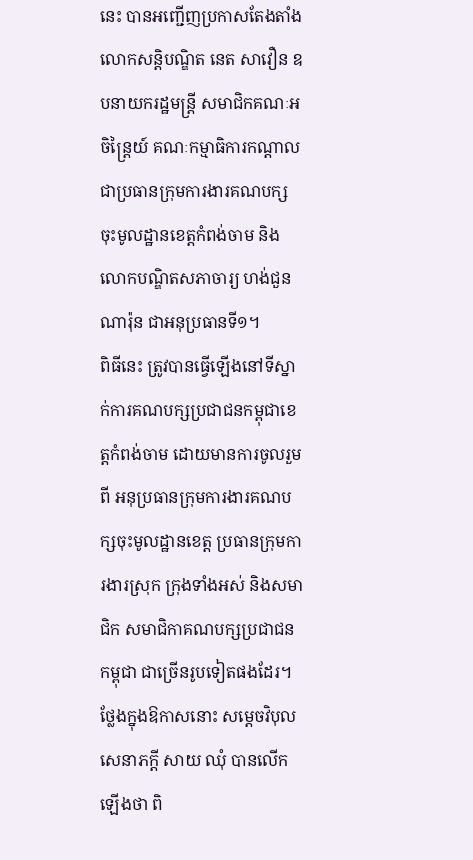នេះ បានអញ្ជើញប្រកាសតែងតាំង លោកសន្ដិបណ្ឌិត នេត សាវឿន ឧបនាយករដ្ឋមន្ដ្រី សមាជិកគណៈអចិន្ដ្រៃយ៍ គណៈកម្មាធិការកណ្ដាល ជាប្រធានក្រុមការងារគណបក្សចុះមូលដ្ឋានខេត្ដកំពង់ចាម និងលោកបណ្ឌិតសភាចារ្យ ហង់ជួន ណារ៉ុន ជាអនុប្រធានទី១។
ពិធីនេះ ត្រូវបានធ្វើឡើងនៅទីស្នាក់ការគណបក្សប្រជាជនកម្ពុជាខេត្តកំពង់ចាម ដោយមានការចូលរួមពី អនុប្រធានក្រុមការងារគណបក្សចុះមូលដ្ឋានខេត្ត ប្រធានក្រុមការងារស្រុក ក្រុងទាំងអស់ និងសមាជិក សមាជិកាគណបក្សប្រជាជនកម្ពុជា ជាច្រើនរូបទៀតផងដែរ។
ថ្លែងក្នុងឱកាសនោះ សម្ដេចវិបុលសេនាភក្តី សាយ ឈុំ បានលើកឡើងថា ពិ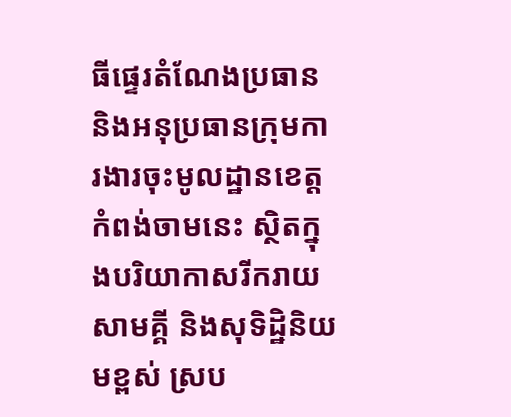ធីផ្ទេរតំណែងប្រធាន និងអនុប្រធានក្រុមការងារចុះមូលដ្ឋានខេត្តកំពង់ចាមនេះ ស្ថិតក្នុងបរិយាកាសរីករាយ សាមគ្គី និងសុទិដ្ឋិនិយមខ្ពស់ ស្រប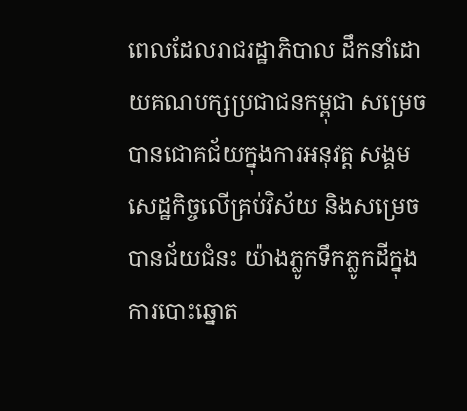ពេលដែលរាជរដ្ឋាភិបាល ដឹកនាំដោយគណបក្សប្រជាជនកម្ពុជា សម្រេចបានជោគជ័យក្នុងការអនុវត្ត សង្គមសេដ្ឋកិច្ចលើគ្រប់វិស័យ និងសម្រេចបានជ័យជំនះ យ៉ាងភ្លូកទឹកភ្លូកដីក្នុងការបោះឆ្នោត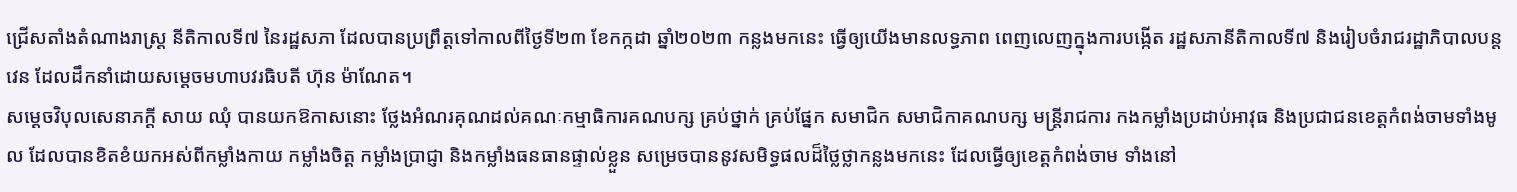ជ្រើសតាំងតំណាងរាស្ត្រ នីតិកាលទី៧ នៃរដ្ឋសភា ដែលបានប្រព្រឹត្តទៅកាលពីថ្ងៃទី២៣ ខែកក្កដា ឆ្នាំ២០២៣ កន្លងមកនេះ ធ្វើឲ្យយើងមានលទ្ធភាព ពេញលេញក្នុងការបង្កើត រដ្ឋសភានីតិកាលទី៧ និងរៀបចំរាជរដ្ឋាភិបាលបន្តវេន ដែលដឹកនាំដោយសម្ដេចមហាបវរធិបតី ហ៊ុន ម៉ាណែត។
សម្ដេចវិបុលសេនាភក្តី សាយ ឈុំ បានយកឱកាសនោះ ថ្លែងអំណរគុណដល់គណៈកម្មាធិការគណបក្ស គ្រប់ថ្នាក់ គ្រប់ផ្នែក សមាជិក សមាជិកាគណបក្ស មន្ត្រីរាជការ កងកម្លាំងប្រដាប់អាវុធ និងប្រជាជនខេត្តកំពង់ចាមទាំងមូល ដែលបានខិតខំយកអស់ពីកម្លាំងកាយ កម្លាំងចិត្ត កម្លាំងប្រាជ្ញា និងកម្លាំងធនធានផ្ទាល់ខ្លួន សម្រេចបាននូវសមិទ្ធផលដ៏ថ្លៃថ្លាកន្លងមកនេះ ដែលធ្វើឲ្យខេត្តកំពង់ចាម ទាំងនៅ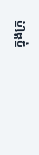ក្នុងក្រុ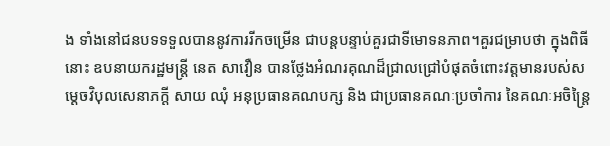ង ទាំងនៅជនបទទទួលបាននូវការរីកចម្រើន ជាបន្តបន្ទាប់គួរជាទីមោទនភាព។គួរជម្រាបថា ក្នុងពិធីនោះ ឧបនាយករដ្ឋមន្ដ្រី នេត សាវឿន បានថ្លែងអំណរគុណដ៏ជ្រាលជ្រៅបំផុតចំពោះវត្តមានរបស់សម្តេចវិបុលសេនាភក្តី សាយ ឈុំ អនុប្រធានគណបក្ស និង ជាប្រធានគណៈប្រចាំការ នៃគណៈអចិន្ត្រៃ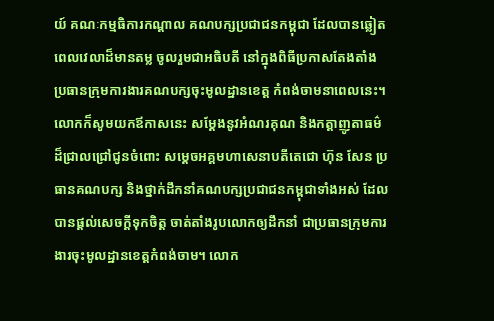យ៍ គណៈកម្មធិការកណ្ដាល គណបក្សប្រជាជនកម្ពុជា ដែលបានឆ្លៀតពេលវេលាដ៏មានតម្ល ចូលរួមជាអធិបតី នៅក្នុងពិធីប្រកាសតែងតាំង ប្រធានក្រុមការងារគណបក្សចុះមូលដ្ឋានខេត្ត កំពង់ចាមនាពេលនេះ។
លោកក៏សូមយកឪកាសនេះ សម្ដែងនូវអំណរគុណ និងកត្តាញូតាធម៌ដ៏ជ្រាលជ្រៅជូនចំពោះ សម្តេចអគ្គមហាសេនាបតីតេជោ ហ៊ុន សែន ប្រធានគណបក្ស និងថ្នាក់ដឹកនាំគណបក្សប្រជាជនកម្ពុជាទាំងអស់ ដែលបានផ្តល់សេចក្តីទុកចិត្ត ចាត់តាំងរូបលោកឲ្យដឹកនាំ ជាប្រធានក្រុមការងារចុះមូលដ្ឋានខេត្តកំពង់ចាម។ លោក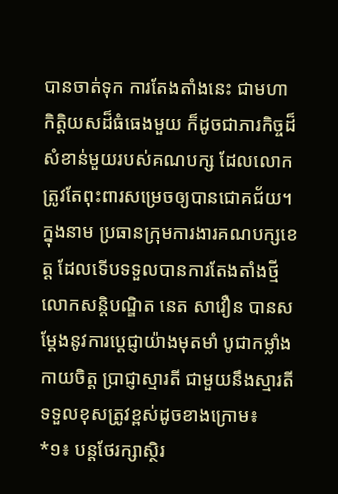បានចាត់ទុក ការតែងតាំងនេះ ជាមហា កិត្តិយសដ៏ធំធេងមួយ ក៏ដូចជាភារកិច្ចដ៏សំខាន់មួយរបស់គណបក្ស ដែលលោកត្រូវតែពុះពារសម្រេចឲ្យបានជោគជ័យ។
ក្នុងនាម ប្រធានក្រុមការងារគណបក្សខេត្ត ដែលទើបទទួលបានការតែងតាំងថ្មី លោកសន្ដិបណ្ឌិត នេត សាវឿន បានសម្ដែងនូវការប្តេជ្ញាយ៉ាងមុតមាំ បូជាកម្លាំងកាយចិត្ត ប្រាជ្ញាស្មារតី ជាមួយនឹងស្មារតីទទួលខុសត្រូវខ្ពស់ដូចខាងក្រោម៖
*១៖ បន្តថែរក្សាស្ថិរ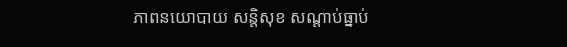ភាពនយោបាយ សន្តិសុខ សណ្តាប់ធ្នាប់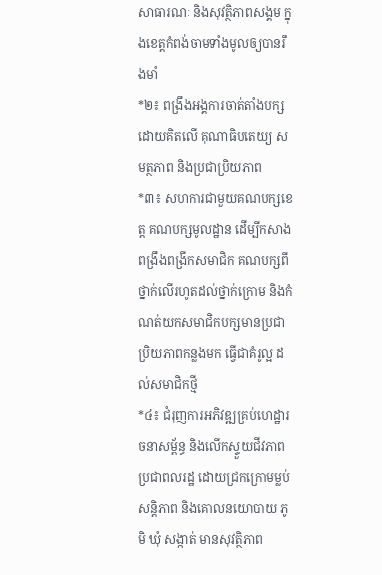សាធារណៈ និងសុវត្ថិភាពសង្គម ក្នុងខេត្តកំពង់ចាមទាំងមូលឲ្យបានរឹងមាំ
*២៖ ពង្រឹងអង្គការចាត់តាំងបក្សដោយគិតលើ គុណាធិបតេយ្យ សមត្ថភាព និងប្រជាប្រិយភាព
*៣៖ សហការជាមួយគណបក្សខេត្ត គណបក្សមូលដ្ឋាន ដើម្បីកសាងពង្រឹងពង្រីកសមាជិក គណបក្សពីថ្នាក់លើរហូតដល់ថ្នាក់ក្រោម និងកំណត់យកសមាជិកបក្សមានប្រជាប្រិយភាពកន្លងមក ធ្វើជាគំរូល្អ ដល់សមាជិកថ្មី
*៤៖ ជំរុញការអភិវឌ្ឍគ្រប់ហេដ្ឋារចនាសម្ព័ន្ធ និងលើកស្ទួយជីវភាពប្រជាពលរដ្ឋ ដោយជ្រកក្រោមម្លប់សន្តិភាព និងគោលនយោបាយ ភូមិ ឃុំ សង្កាត់ មានសុវត្ថិភាព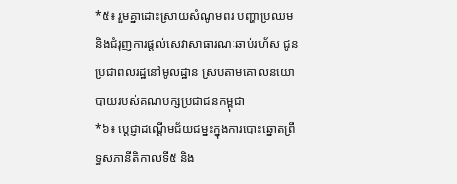*៥៖ រួមគ្នាដោះស្រាយសំណូមពរ បញ្ហាប្រឈម និងជំរុញការផ្តល់សេវាសាធារណៈឆាប់រហ័ស ជូនប្រជាពលរដ្ឋនៅមូលដ្ឋាន ស្របតាមគោលនយោបាយរបស់គណបក្សប្រជាជនកម្ពុជា
*៦៖ ប្តេជ្ញាដណ្ដើមជ័យជម្នះក្នុងការបោះឆ្នោតព្រឹទ្ធសភានីតិកាលទី៥ និង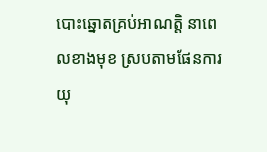បោះឆ្នោតគ្រប់អាណត្តិ នាពេលខាងមុខ ស្របតាមផែនការយុ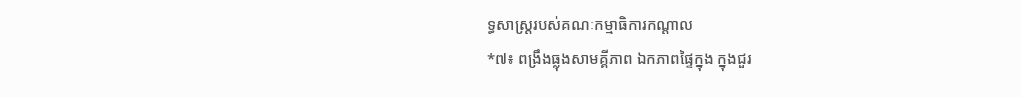ទ្ធសាស្ត្ររបស់គណៈកម្មាធិការកណ្តាល
*៧៖ ពង្រឹងធ្លុងសាមគ្គីភាព ឯកភាពផ្ទៃក្នុង ក្នុងជួរ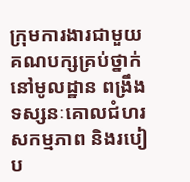ក្រុមការងារជាមួយគណបក្សគ្រប់ថ្នាក់នៅមូលដ្ឋាន ពង្រឹងទស្សនៈគោលជំហរ សកម្មភាព និងរបៀប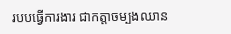របបធ្វើការងារ ជាកត្តាចម្បងឈាន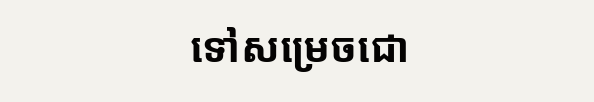ទៅសម្រេចជោ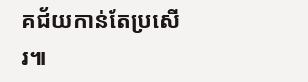គជ័យកាន់តែប្រសើរ៕